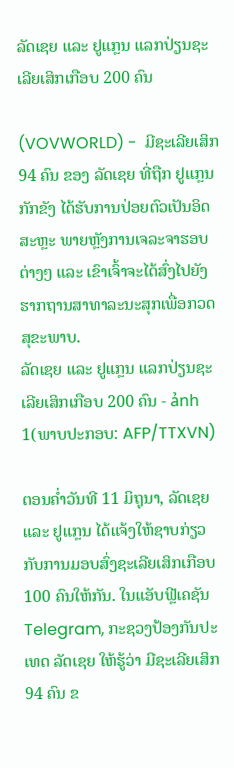ລັດເຊຍ ແລະ ຢູແກຼນ ແລກປ່ຽນຊະເລີຍເສິກເກືອບ 200 ຄົນ

(VOVWORLD) -  ມີຊະເລີຍເສິກ 94 ຄົນ ຂອງ ລັດເຊຍ ທີ່ຖືກ ຢູແກຼນ ກັກຂັງ ໄດ້ຮັບການປ່ອຍຕົວເປັນອິດສະຫຼະ ພາຍຫຼັງການເຈລະຈາຮອບຕ່າງໆ ແລະ ເຂົາເຈົ້າຈະໄດ້ສົ່ງໄປຍັງຮາກຖານສາທາລະນະສຸກເພື່ອກວດສຸຂະພາບ.
ລັດເຊຍ ແລະ ຢູແກຼນ ແລກປ່ຽນຊະເລີຍເສິກເກືອບ 200 ຄົນ - ảnh 1(ພາບປະກອບ: AFP/TTXVN)

ຕອນຄ່ຳວັນທີ 11 ມິຖຸນາ, ລັດເຊຍ ແລະ ຢູແກຼນ ໄດ້ແຈ້ງໃຫ້ຊາບກ່ຽວກັບການມອບສົ່ງຊະເລີຍເສິກເກືອບ 100 ຄົນໃຫ້ກັນ. ໃນແອັບຟຼີເຄຊັນ Telegram, ກະຊວງປ້ອງກັນປະເທດ ລັດເຊຍ ໃຫ້ຮູ້ວ່າ ມີຊະເລີຍເສິກ 94 ຄົນ ຂ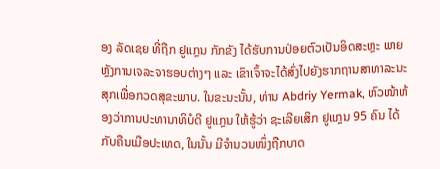ອງ ລັດເຊຍ ທີ່ຖືກ ຢູແກຼນ ກັກຂັງ ໄດ້ຮັບການປ່ອຍຕົວເປັນອິດສະຫຼະ ພາຍຫຼັງການເຈລະຈາຮອບຕ່າງໆ ແລະ ເຂົາເຈົ້າຈະໄດ້ສົ່ງໄປຍັງຮາກຖານສາທາລະນະສຸກເພື່ອກວດສຸຂະພາບ. ໃນຂະນະນັ້ນ, ທ່ານ Abdriy Yermak, ຫົວໜ້າຫ້ອງວ່າການປະທານາທິບໍດີ ຢູແກຼນ ໃຫ້ຮູ້ວ່າ ຊະເລີຍເສິກ ຢູແກຼນ 95 ຄົນ ໄດ້ກັບຄືນເມືອປະເທດ, ໃນນັ້ນ ມີຈຳນວນໜຶ່ງຖືກບາດ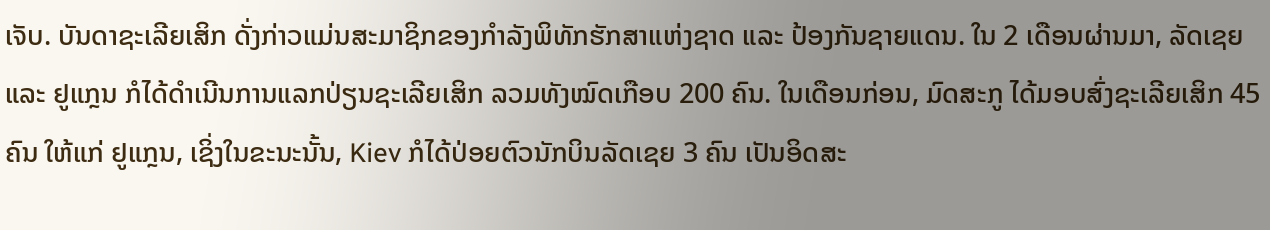ເຈັບ. ບັນດາຊະເລີຍເສິກ ດັ່ງກ່າວແມ່ນສະມາຊິກຂອງກຳລັງພິທັກຮັກສາແຫ່ງຊາດ ແລະ ປ້ອງກັນຊາຍແດນ. ໃນ 2 ເດືອນຜ່ານມາ, ລັດເຊຍ ແລະ ຢູແກຼນ ກໍໄດ້ດຳເນີນການແລກປ່ຽນຊະເລີຍເສິກ ລວມທັງໝົດເກືອບ 200 ຄົນ. ໃນເດືອນກ່ອນ, ມົດສະກູ ໄດ້ມອບສົ່ງຊະເລີຍເສິກ 45 ຄົນ ໃຫ້ແກ່ ຢູແກຼນ, ເຊິ່ງໃນຂະນະນັ້ນ, Kiev ກໍໄດ້ປ່ອຍຕົວນັກບິນລັດເຊຍ 3 ຄົນ ເປັນອິດສະ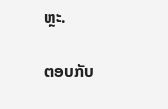ຫຼະ.

ຕອບກັບ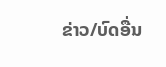ຂ່າວ/ບົດອື່ນ